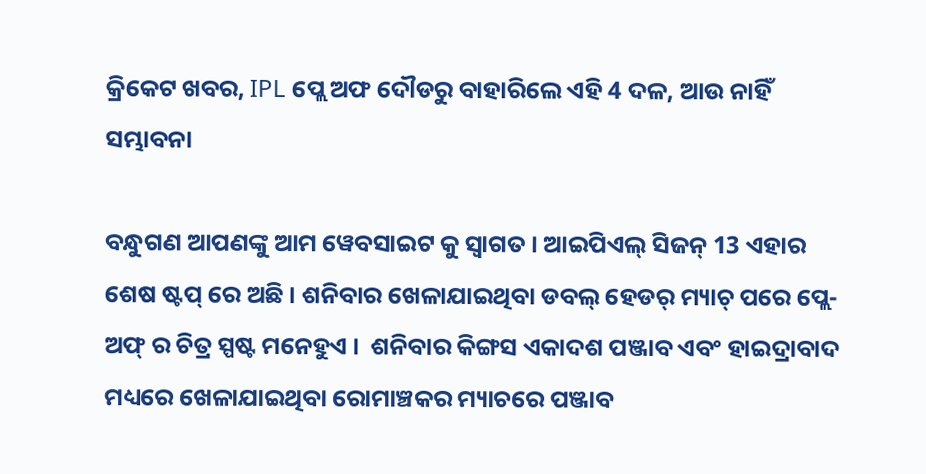କ୍ରିକେଟ ଖବର, IPL ପ୍ଲେ ଅଫ ଦୌଡରୁ ବାହାରିଲେ ଏହି 4 ଦଳ, ଆଉ ନାହିଁ ସମ୍ଭାବନା

ବନ୍ଧୁଗଣ ଆପଣଙ୍କୁ ଆମ ୱେବସାଇଟ କୁ ସ୍ୱାଗତ । ଆଇପିଏଲ୍ ସିଜନ୍ 13 ଏହାର ଶେଷ ଷ୍ଟପ୍ ରେ ଅଛି । ଶନିବାର ଖେଳାଯାଇଥିବା ଡବଲ୍ ହେଡର୍ ମ୍ୟାଚ୍ ପରେ ପ୍ଲେ-ଅଫ୍ ର ଚିତ୍ର ସ୍ପଷ୍ଟ ମନେହୁଏ ।  ଶନିବାର କିଙ୍ଗସ ଏକାଦଶ ପଞ୍ଜାବ ଏବଂ ହାଇଦ୍ରାବାଦ ମଧ୍ୟରେ ଖେଳାଯାଇଥିବା ରୋମାଞ୍ଚକର ମ୍ୟାଚରେ ପଞ୍ଜାବ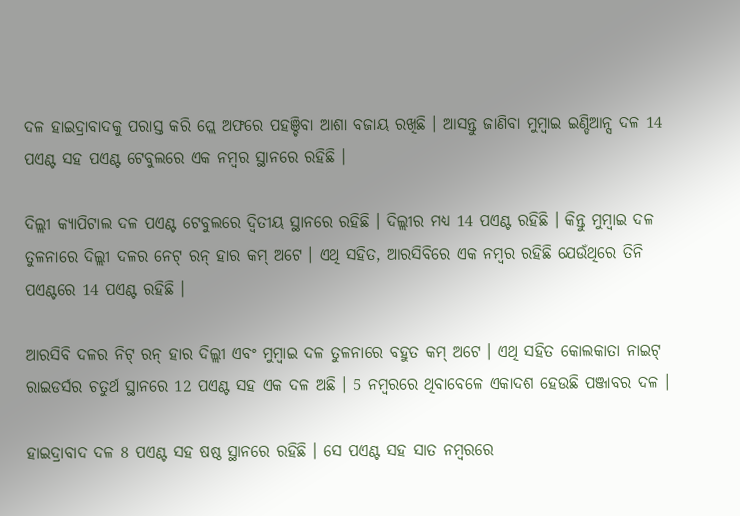ଦଳ ହାଇଦ୍ରାବାଦକୁ ପରାସ୍ତ କରି ପ୍ଲେ ଅଫରେ ପହଞ୍ଚିବା ଆଶା ବଜାୟ ରଖିଛି । ଆସନ୍ତୁ ଜାଣିବା ମୁମ୍ବାଇ ଇଣ୍ଡିଆନ୍ସ ଦଳ 14 ପଏଣ୍ଟ ସହ ପଏଣ୍ଟ ଟେବୁଲରେ ଏକ ନମ୍ବର ସ୍ଥାନରେ ରହିଛି ।

ଦିଲ୍ଲୀ କ୍ୟାପିଟାଲ ଦଳ ପଏଣ୍ଟ ଟେବୁଲରେ ଦ୍ୱିତୀୟ ସ୍ଥାନରେ ରହିଛି । ଦିଲ୍ଲୀର ମଧ୍ୟ 14 ପଏଣ୍ଟ ରହିଛି । କିନ୍ତୁ ମୁମ୍ବାଇ ଦଳ ତୁଳନାରେ ଦିଲ୍ଲୀ ଦଳର ନେଟ୍ ରନ୍ ହାର କମ୍ ଅଟେ । ଏଥି ସହିତ, ଆରସିବିରେ ଏକ ନମ୍ବର ରହିଛି ଯେଉଁଥିରେ ତିନି ପଏଣ୍ଟରେ 14 ପଏଣ୍ଟ ରହିଛି ।

ଆରସିବି ଦଳର ନିଟ୍ ରନ୍ ହାର ଦିଲ୍ଲୀ ଏବଂ ମୁମ୍ବାଇ ଦଳ ତୁଳନାରେ ବହୁତ କମ୍ ଅଟେ । ଏଥି ସହିତ କୋଲକାତା ନାଇଟ୍ ରାଇଡର୍ସର ଚତୁର୍ଥ ସ୍ଥାନରେ 12 ପଏଣ୍ଟ ସହ ଏକ ଦଳ ଅଛି । 5 ନମ୍ବରରେ ଥିବାବେଳେ ଏକାଦଶ ହେଉଛି ପଞ୍ଜାବର ଦଳ ।

ହାଇଦ୍ରାବାଦ ଦଳ 8 ପଏଣ୍ଟ ସହ ଷଷ୍ଠ ସ୍ଥାନରେ ରହିଛି । ସେ ପଏଣ୍ଟ ସହ ସାତ ନମ୍ବରରେ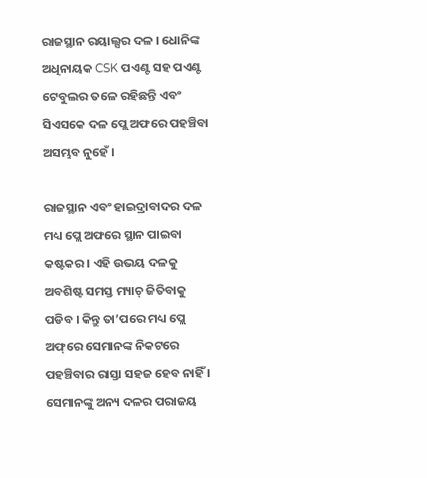ରାଜସ୍ଥାନ ରୟାଲ୍ସର ଦଳ । ଧୋନିଙ୍କ ଅଧିନାୟକ CSK ପଏଣ୍ଟ ସହ ପଏଣ୍ଟ ଟେବୁଲର ତଳେ ରହିଛନ୍ତି ଏବଂ ସିଏସକେ ଦଳ ପ୍ଲେ ଅଫରେ ପହଞ୍ଚିବା ଅସମ୍ଭବ ନୁହେଁ ।

ରାଜସ୍ଥାନ ଏବଂ ହାଇଦ୍ରାବାଦର ଦଳ ମଧ୍ୟ ପ୍ଲେ ଅଫରେ ସ୍ଥାନ ପାଇବା କଷ୍ଟକର । ଏହି ଉଭୟ ଦଳକୁ ଅବଶିଷ୍ଟ ସମସ୍ତ ମ୍ୟାଚ୍ ଜିତିବାକୁ ପଡିବ । କିନ୍ତୁ ତା’ପରେ ମଧ୍ୟ ପ୍ଲେ ଅଫ୍‌ରେ ସେମାନଙ୍କ ନିକଟରେ ପହଞ୍ଚିବାର ରାସ୍ତା ସହଜ ହେବ ନାହିଁ । ସେମାନଙ୍କୁ ଅନ୍ୟ ଦଳର ପରାଜୟ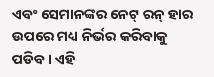ଏବଂ ସେମାନଙ୍କର ନେଟ୍ ରନ୍ ହାର ଉପରେ ମଧ୍ୟ ନିର୍ଭର କରିବାକୁ ପଡିବ । ଏହି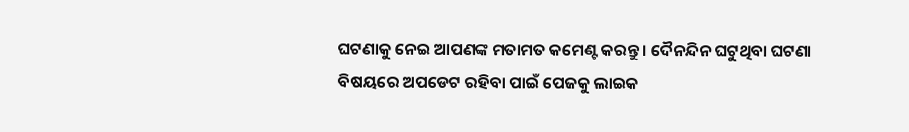ଘଟଣାକୁ ନେଇ ଆପଣଙ୍କ ମତାମତ କମେଣ୍ଟ କରନ୍ତୁ । ଦୈନନ୍ଦିନ ଘଟୁଥିବା ଘଟଣା ବିଷୟରେ ଅପଡେଟ ରହିବା ପାଇଁ ପେଜକୁ ଲାଇକ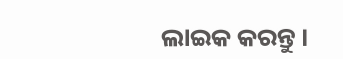ଲାଇକ କରନ୍ତୁ ।